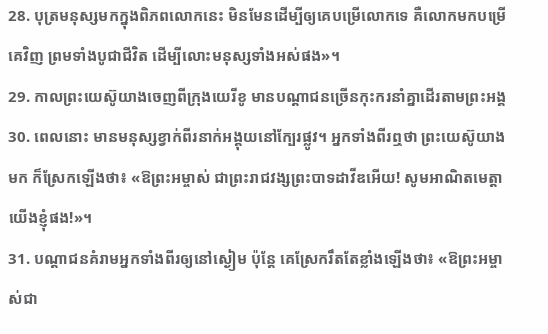28. បុត្រមនុស្សមកក្នុងពិភពលោកនេះ មិនមែនដើម្បីឲ្យគេបម្រើលោកទេ គឺលោកមកបម្រើគេវិញ ព្រមទាំងបូជាជីវិត ដើម្បីលោះមនុស្សទាំងអស់ផង»។
29. កាលព្រះយេស៊ូយាងចេញពីក្រុងយេរីខូ មានបណ្ដាជនច្រើនកុះករនាំគ្នាដើរតាមព្រះអង្គ
30. ពេលនោះ មានមនុស្សខ្វាក់ពីរនាក់អង្គុយនៅក្បែរផ្លូវ។ អ្នកទាំងពីរឮថា ព្រះយេស៊ូយាងមក ក៏ស្រែកឡើងថា៖ «ឱព្រះអម្ចាស់ ជាព្រះរាជវង្សព្រះបាទដាវីឌអើយ! សូមអាណិតមេត្តាយើងខ្ញុំផង!»។
31. បណ្ដាជនគំរាមអ្នកទាំងពីរឲ្យនៅស្ងៀម ប៉ុន្តែ គេស្រែករឹតតែខ្លាំងឡើងថា៖ «ឱព្រះអម្ចាស់ជា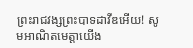ព្រះរាជវង្សព្រះបាទដាវីឌអើយ! សូមអាណិតមេត្តាយើង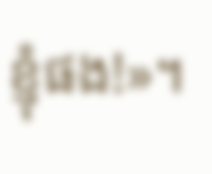ខ្ញុំផង!»។